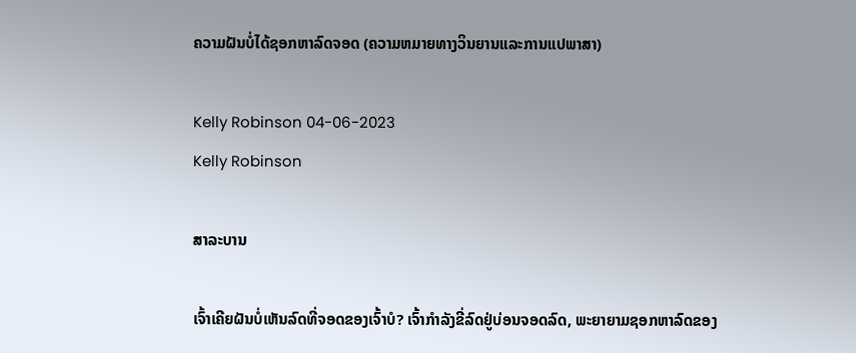ຄວາມຝັນບໍ່ໄດ້ຊອກຫາລົດຈອດ (ຄວາມຫມາຍທາງວິນຍານແລະການແປພາສາ)

Kelly Robinson 04-06-2023
Kelly Robinson

ສາລະບານ

ເຈົ້າເຄີຍຝັນບໍ່ເຫັນລົດທີ່ຈອດຂອງເຈົ້າບໍ? ເຈົ້າກຳລັງຂີ່ລົດຢູ່ບ່ອນຈອດລົດ, ພະຍາຍາມຊອກຫາລົດຂອງ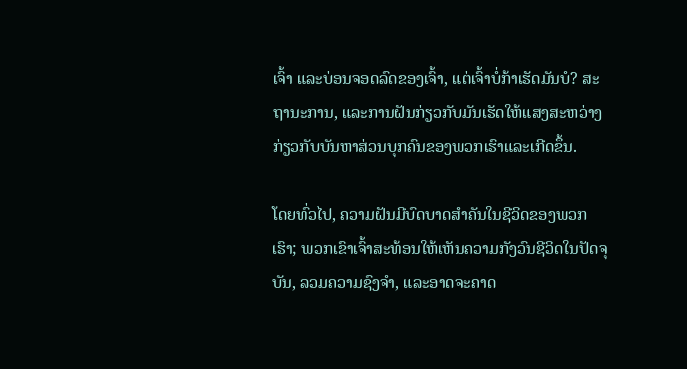ເຈົ້າ ແລະບ່ອນຈອດລົດຂອງເຈົ້າ, ແຕ່ເຈົ້າບໍ່ກ້າເຮັດມັນບໍ? ສະຖານະການ, ແລະການຝັນກ່ຽວກັບມັນເຮັດໃຫ້ແສງສະຫວ່າງກ່ຽວກັບບັນຫາສ່ວນບຸກຄົນຂອງພວກເຮົາແລະເກີດຂຶ້ນ.

ໂດຍທົ່ວໄປ, ຄວາມຝັນມີບົດບາດສໍາຄັນໃນຊີວິດຂອງພວກເຮົາ; ພວກເຂົາເຈົ້າສະທ້ອນໃຫ້ເຫັນຄວາມກັງວົນຊີວິດໃນປັດຈຸບັນ, ລວມຄວາມຊົງຈໍາ, ແລະອາດຈະຄາດ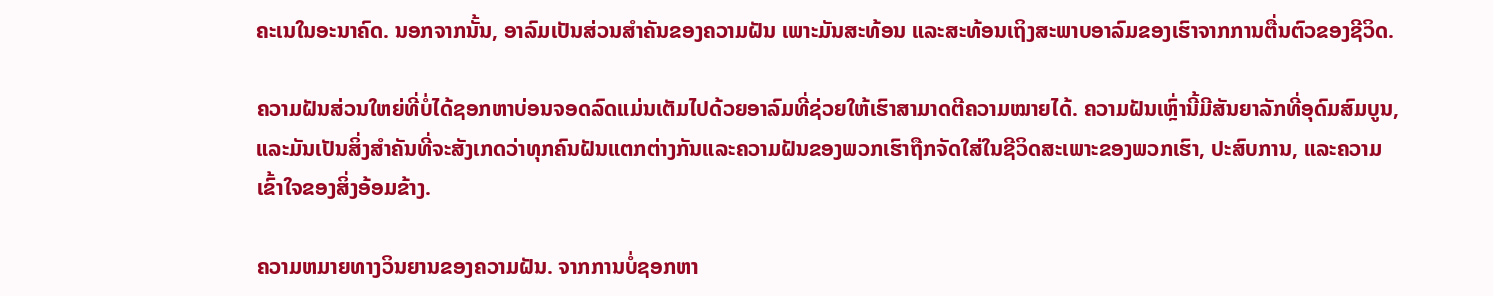ຄະເນໃນອະນາຄົດ. ນອກຈາກນັ້ນ, ອາລົມເປັນສ່ວນສຳຄັນຂອງຄວາມຝັນ ເພາະມັນສະທ້ອນ ແລະສະທ້ອນເຖິງສະພາບອາລົມຂອງເຮົາຈາກການຕື່ນຕົວຂອງຊີວິດ.

ຄວາມຝັນສ່ວນໃຫຍ່ທີ່ບໍ່ໄດ້ຊອກຫາບ່ອນຈອດລົດແມ່ນເຕັມໄປດ້ວຍອາລົມທີ່ຊ່ວຍໃຫ້ເຮົາສາມາດຕີຄວາມໝາຍໄດ້. ຄວາມຝັນເຫຼົ່ານີ້ມີສັນຍາລັກທີ່ອຸດົມສົມບູນ, ແລະມັນເປັນສິ່ງສໍາຄັນທີ່ຈະສັງເກດວ່າທຸກຄົນຝັນແຕກຕ່າງກັນແລະຄວາມຝັນຂອງພວກເຮົາຖືກຈັດໃສ່ໃນຊີວິດສະເພາະຂອງພວກເຮົາ, ປະສົບການ, ແລະຄວາມເຂົ້າໃຈຂອງສິ່ງອ້ອມຂ້າງ.

ຄວາມຫມາຍທາງວິນຍານຂອງຄວາມຝັນ. ຈາກການບໍ່ຊອກຫາ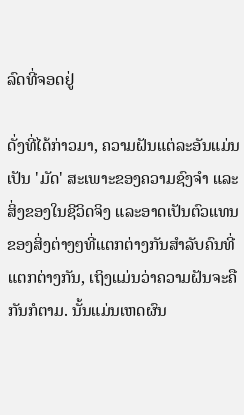ລົດທີ່ຈອດຢູ່

ດັ່ງທີ່ໄດ້ກ່າວມາ, ຄວາມຝັນແຕ່ລະອັນແມ່ນເປັນ 'ມັດ' ສະເພາະຂອງຄວາມຊົງຈຳ ແລະສິ່ງຂອງໃນຊີວິດຈິງ ແລະອາດເປັນຕົວແທນຂອງສິ່ງຕ່າງໆທີ່ແຕກຕ່າງກັນສຳລັບຄົນທີ່ແຕກຕ່າງກັນ, ເຖິງແມ່ນວ່າຄວາມຝັນຈະຄືກັນກໍຕາມ. ນັ້ນແມ່ນເຫດຜົນ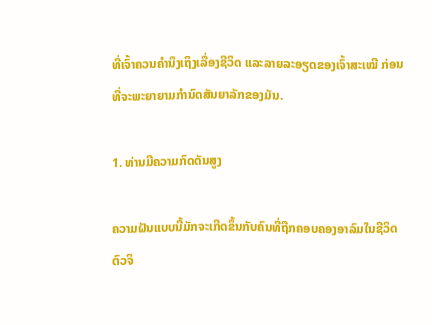ທີ່ເຈົ້າຄວນຄຳນຶງເຖິງເລື່ອງຊີວິດ ແລະລາຍລະອຽດຂອງເຈົ້າສະເໝີ ກ່ອນທີ່ຈະພະຍາຍາມກຳນົດສັນຍາລັກຂອງມັນ.

1. ທ່ານມີຄວາມກົດດັນສູງ

ຄວາມຝັນແບບນີ້ມັກຈະເກີດຂຶ້ນກັບຄົນທີ່ຖືກຄອບຄອງອາລົມໃນຊີວິດຕົວຈິ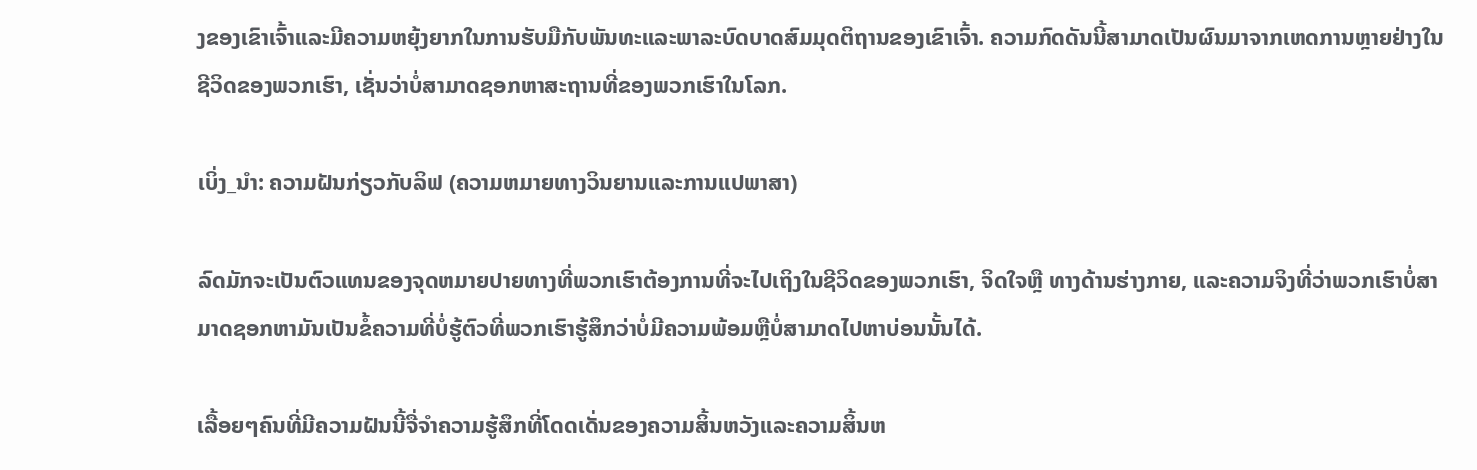ງຂອງເຂົາເຈົ້າແລະມີຄວາມຫຍຸ້ງຍາກໃນການຮັບມືກັບພັນທະແລະພາລະບົດບາດສົມມຸດຕິຖານຂອງເຂົາເຈົ້າ. ຄວາມກົດດັນນີ້ສາມາດເປັນຜົນມາຈາກເຫດການຫຼາຍຢ່າງໃນຊີວິດຂອງພວກເຮົາ, ເຊັ່ນວ່າບໍ່ສາມາດຊອກຫາສະຖານທີ່ຂອງພວກເຮົາໃນໂລກ.

ເບິ່ງ_ນຳ: ຄວາມຝັນກ່ຽວກັບລິຟ (ຄວາມຫມາຍທາງວິນຍານແລະການແປພາສາ)

ລົດມັກຈະເປັນຕົວແທນຂອງຈຸດຫມາຍປາຍທາງທີ່ພວກເຮົາຕ້ອງການທີ່ຈະໄປເຖິງໃນຊີວິດຂອງພວກເຮົາ, ຈິດໃຈຫຼື ທາງດ້ານຮ່າງກາຍ, ແລະຄວາມຈິງທີ່ວ່າພວກເຮົາບໍ່ສາມາດຊອກຫາມັນເປັນຂໍ້ຄວາມທີ່ບໍ່ຮູ້ຕົວທີ່ພວກເຮົາຮູ້ສຶກວ່າບໍ່ມີຄວາມພ້ອມຫຼືບໍ່ສາມາດໄປຫາບ່ອນນັ້ນໄດ້.

ເລື້ອຍໆຄົນທີ່ມີຄວາມຝັນນີ້ຈື່ຈໍາຄວາມຮູ້ສຶກທີ່ໂດດເດັ່ນຂອງຄວາມສິ້ນຫວັງແລະຄວາມສິ້ນຫ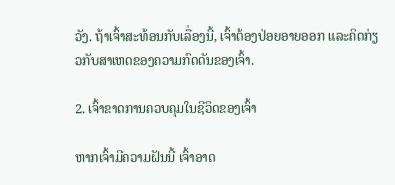ວັງ. ຖ້າເຈົ້າສະທ້ອນກັບເລື່ອງນີ້, ເຈົ້າຕ້ອງປ່ອຍອາຍອອກ ແລະຄິດກ່ຽວກັບສາເຫດຂອງຄວາມກົດດັນຂອງເຈົ້າ.

2. ເຈົ້າຂາດການຄວບຄຸມໃນຊີວິດຂອງເຈົ້າ

ຫາກເຈົ້າມີຄວາມຝັນນີ້ ເຈົ້າອາດ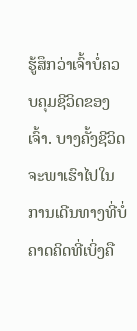ຮູ້ສຶກວ່າເຈົ້າບໍ່ຄວບຄຸມຊີວິດຂອງເຈົ້າ. ບາງຄັ້ງຊີວິດຈະພາເຮົາໄປໃນການເດີນທາງທີ່ບໍ່ຄາດຄິດທີ່ເບິ່ງຄື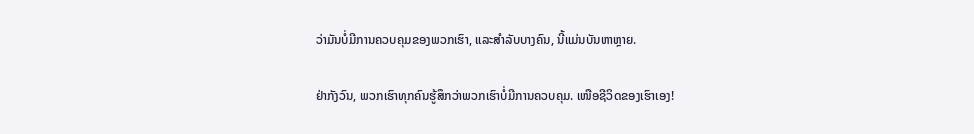ວ່າມັນບໍ່ມີການຄວບຄຸມຂອງພວກເຮົາ, ແລະສໍາລັບບາງຄົນ, ນີ້ແມ່ນບັນຫາຫຼາຍ.

ຢ່າກັງວົນ, ພວກເຮົາທຸກຄົນຮູ້ສຶກວ່າພວກເຮົາບໍ່ມີການຄວບຄຸມ. ເໜືອຊີວິດຂອງເຮົາເອງ!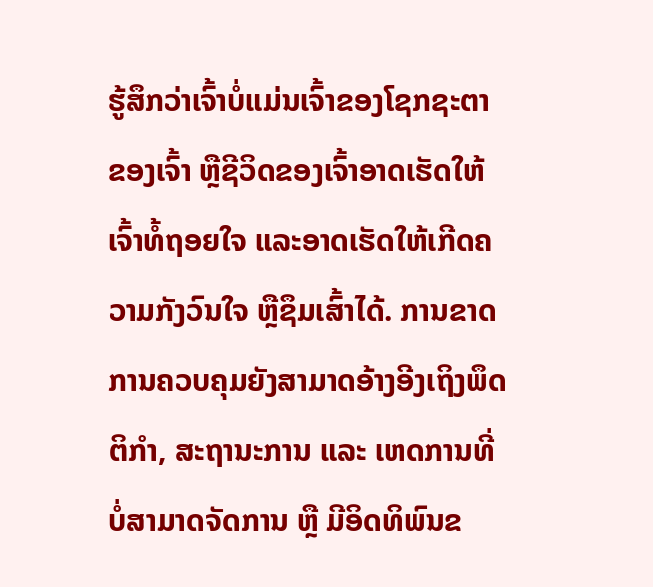ຮູ້ສຶກວ່າເຈົ້າບໍ່ແມ່ນເຈົ້າຂອງໂຊກຊະຕາຂອງເຈົ້າ ຫຼືຊີວິດຂອງເຈົ້າອາດເຮັດໃຫ້ເຈົ້າທໍ້ຖອຍໃຈ ແລະອາດເຮັດໃຫ້ເກີດຄວາມກັງວົນໃຈ ຫຼືຊຶມເສົ້າໄດ້. ການຂາດການຄວບຄຸມຍັງສາມາດອ້າງອີງເຖິງພຶດຕິກຳ, ສະຖານະການ ແລະ ເຫດການທີ່ບໍ່ສາມາດຈັດການ ຫຼື ມີອິດທິພົນຂ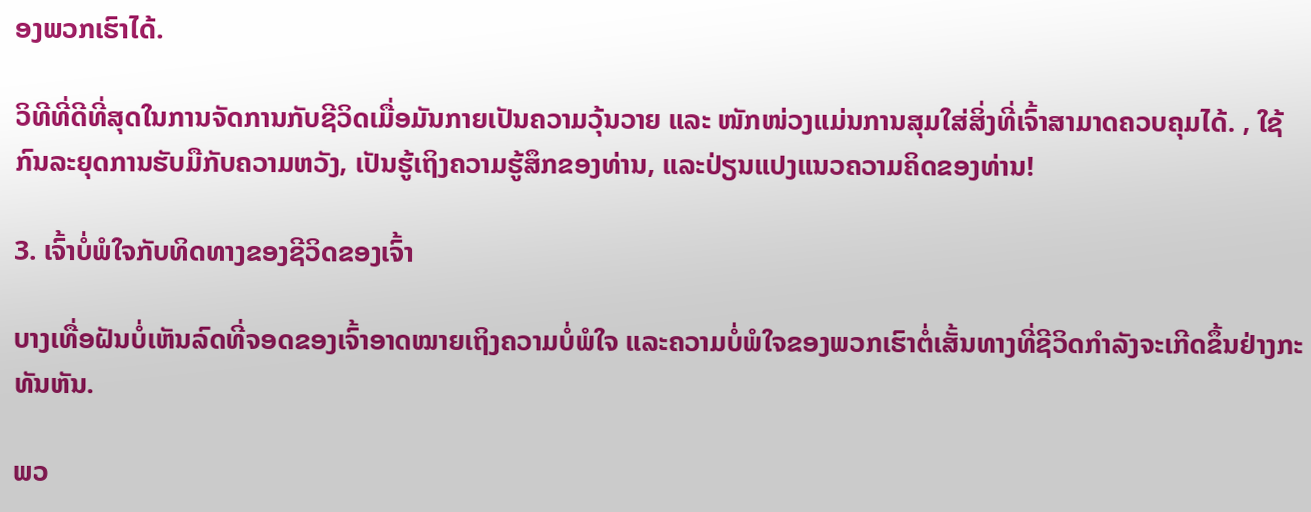ອງພວກເຮົາໄດ້.

ວິທີທີ່ດີທີ່ສຸດໃນການຈັດການກັບຊີວິດເມື່ອມັນກາຍເປັນຄວາມວຸ້ນວາຍ ແລະ ໜັກໜ່ວງແມ່ນການສຸມໃສ່ສິ່ງທີ່ເຈົ້າສາມາດຄວບຄຸມໄດ້. , ໃຊ້ກົນລະຍຸດການຮັບມືກັບຄວາມຫວັງ, ເປັນຮູ້ເຖິງຄວາມຮູ້ສຶກຂອງທ່ານ, ແລະປ່ຽນແປງແນວຄວາມຄິດຂອງທ່ານ!

3. ເຈົ້າບໍ່ພໍໃຈກັບທິດທາງຂອງຊີວິດຂອງເຈົ້າ

ບາງເທື່ອຝັນບໍ່ເຫັນລົດທີ່ຈອດຂອງເຈົ້າອາດໝາຍເຖິງຄວາມບໍ່ພໍໃຈ ແລະຄວາມບໍ່ພໍໃຈຂອງພວກເຮົາຕໍ່ເສັ້ນທາງທີ່ຊີວິດກຳລັງຈະເກີດຂຶ້ນຢ່າງກະທັນຫັນ.

ພວ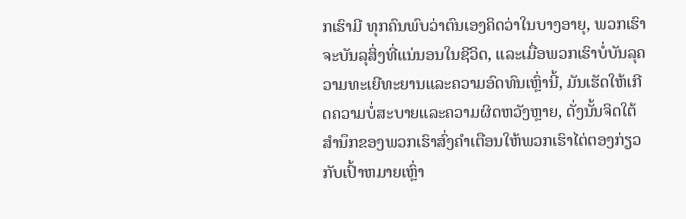ກເຮົາມີ ທຸກຄົນພົບວ່າຕົນເອງຄິດວ່າໃນບາງອາຍຸ, ພວກເຮົາຈະບັນລຸສິ່ງທີ່ແນ່ນອນໃນຊີວິດ, ແລະເມື່ອພວກເຮົາບໍ່ບັນລຸຄວາມທະເຍີທະຍານແລະຄວາມອົດທົນເຫຼົ່ານີ້, ມັນເຮັດໃຫ້ເກີດຄວາມບໍ່ສະບາຍແລະຄວາມຜິດຫວັງຫຼາຍ, ດັ່ງນັ້ນຈິດໃຕ້ສໍານຶກຂອງພວກເຮົາສົ່ງຄໍາເຕືອນໃຫ້ພວກເຮົາໄຕ່ຕອງກ່ຽວກັບເປົ້າຫມາຍເຫຼົ່າ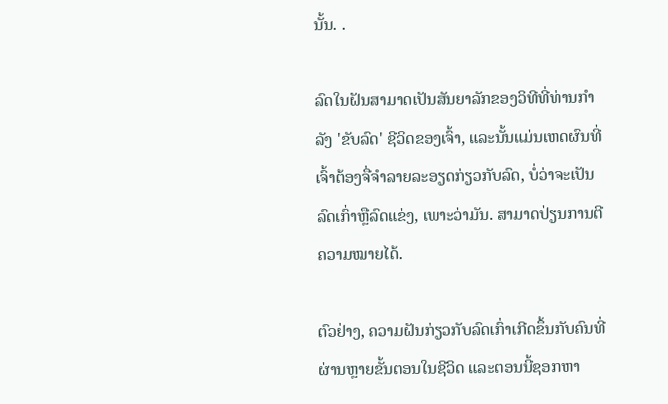ນັ້ນ. .

ລົດໃນຝັນສາມາດເປັນສັນຍາລັກຂອງວິທີທີ່ທ່ານກໍາລັງ 'ຂັບລົດ' ຊີວິດຂອງເຈົ້າ, ແລະນັ້ນແມ່ນເຫດຜົນທີ່ເຈົ້າຕ້ອງຈື່ຈໍາລາຍລະອຽດກ່ຽວກັບລົດ, ບໍ່ວ່າຈະເປັນລົດເກົ່າຫຼືລົດແຂ່ງ, ເພາະວ່າມັນ. ສາມາດປ່ຽນການຕີຄວາມໝາຍໄດ້.

ຕົວຢ່າງ, ຄວາມຝັນກ່ຽວກັບລົດເກົ່າເກີດຂຶ້ນກັບຄົນທີ່ຜ່ານຫຼາຍຂັ້ນຕອນໃນຊີວິດ ແລະຕອນນີ້ຊອກຫາ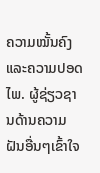ຄວາມໝັ້ນຄົງ ແລະຄວາມປອດໄພ. ຜູ້ຊ່ຽວຊານດ້ານຄວາມຝັນອື່ນໆເຂົ້າໃຈ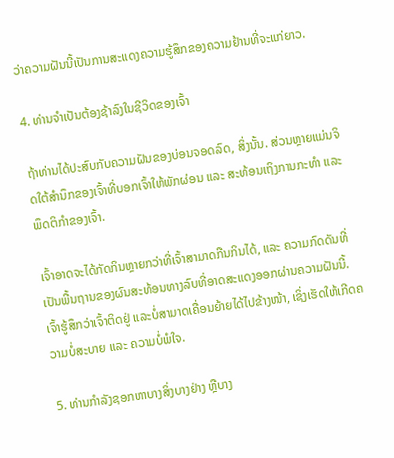ວ່າຄວາມຝັນນີ້ເປັນການສະແດງຄວາມຮູ້ສຶກຂອງຄວາມຢ້ານທີ່ຈະແກ່ຍາວ.

4. ທ່ານຈໍາເປັນຕ້ອງຊ້າລົງໃນຊີວິດຂອງເຈົ້າ

ຖ້າທ່ານໄດ້ປະສົບກັບຄວາມຝັນຂອງບ່ອນຈອດລົດ, ສິ່ງນັ້ນ. ສ່ວນຫຼາຍແມ່ນຈິດໃຕ້ສຳນຶກຂອງເຈົ້າທີ່ບອກເຈົ້າໃຫ້ພັກຜ່ອນ ແລະ ສະທ້ອນເຖິງການກະທຳ ແລະ ພຶດຕິກຳຂອງເຈົ້າ.

ເຈົ້າອາດຈະໄດ້ກັດກິນຫຼາຍກວ່າທີ່ເຈົ້າສາມາດກືນກິນໄດ້, ແລະ ຄວາມກົດດັນທີ່ເປັນພື້ນຖານຂອງຜົນສະທ້ອນທາງລົບທີ່ອາດສະແດງອອກຜ່ານຄວາມຝັນນີ້. ເຈົ້າຮູ້ສຶກວ່າເຈົ້າຕິດຢູ່ ແລະບໍ່ສາມາດເຄື່ອນຍ້າຍໄດ້ໄປຂ້າງໜ້າ, ເຊິ່ງເຮັດໃຫ້ເກີດຄວາມບໍ່ສະບາຍ ແລະ ຄວາມບໍ່ພໍໃຈ.

5. ທ່ານກຳລັງຊອກຫາບາງສິ່ງບາງຢ່າງ ຫຼືບາງ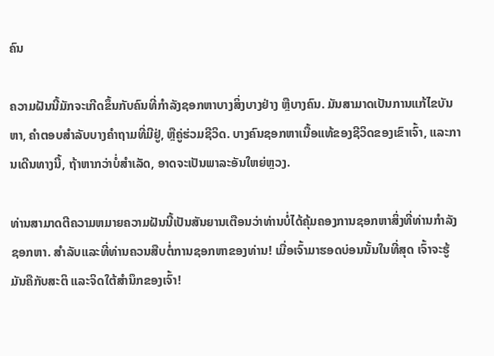ຄົນ

ຄວາມຝັນນີ້ມັກຈະເກີດຂຶ້ນກັບຄົນທີ່ກຳລັງຊອກຫາບາງສິ່ງບາງຢ່າງ ຫຼືບາງຄົນ. ມັນສາມາດເປັນການແກ້ໄຂບັນຫາ, ຄໍາຕອບສໍາລັບບາງຄໍາຖາມທີ່ມີຢູ່, ຫຼືຄູ່ຮ່ວມຊີວິດ. ບາງຄົນຊອກຫາເນື້ອແທ້ຂອງຊີວິດຂອງເຂົາເຈົ້າ, ແລະການເດີນທາງນີ້, ຖ້າຫາກວ່າບໍ່ສໍາເລັດ, ອາດຈະເປັນພາລະອັນໃຫຍ່ຫຼວງ.

ທ່ານສາມາດຕີຄວາມຫມາຍຄວາມຝັນນີ້ເປັນສັນຍານເຕືອນວ່າທ່ານບໍ່ໄດ້ຄຸ້ມຄອງການຊອກຫາສິ່ງທີ່ທ່ານກໍາລັງຊອກຫາ. ສໍາລັບແລະທີ່ທ່ານຄວນສືບຕໍ່ການຊອກຫາຂອງທ່ານ! ເມື່ອເຈົ້າມາຮອດບ່ອນນັ້ນໃນທີ່ສຸດ ເຈົ້າຈະຮູ້ມັນຄືກັບສະຕິ ແລະຈິດໃຕ້ສຳນຶກຂອງເຈົ້າ!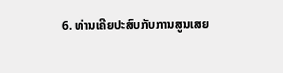6. ທ່ານເຄີຍປະສົບກັບການສູນເສຍ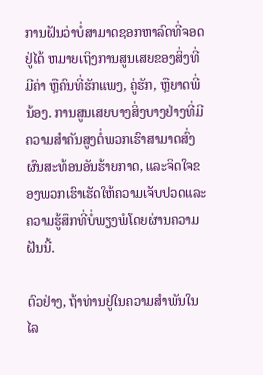ການຝັນວ່າບໍ່ສາມາດຊອກຫາລົດທີ່ຈອດຢູ່ໄດ້ ຫມາຍເຖິງການສູນເສຍຂອງສິ່ງທີ່ມີຄ່າ ຫຼືຄົນທີ່ຮັກແພງ, ຄູ່ຮັກ, ຫຼືຍາດພີ່ນ້ອງ. ການສູນເສຍບາງສິ່ງບາງຢ່າງທີ່ມີຄວາມສໍາຄັນສູງຕໍ່ພວກເຮົາສາມາດສົ່ງຜົນສະທ້ອນອັນຮ້າຍກາດ, ແລະຈິດໃຈຂອງພວກເຮົາເຮັດໃຫ້ຄວາມເຈັບປວດແລະຄວາມຮູ້ສຶກທີ່ບໍ່ພຽງພໍໂດຍຜ່ານຄວາມຝັນນີ້.

ຕົວຢ່າງ, ຖ້າທ່ານຢູ່ໃນຄວາມສໍາພັນໃນໄລ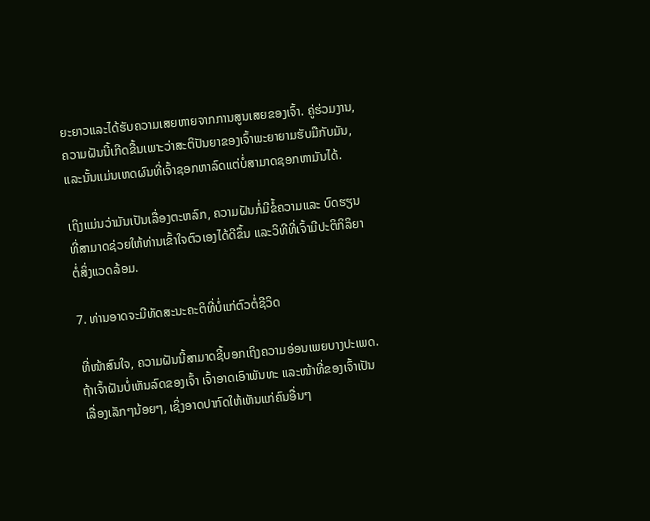ຍະຍາວແລະໄດ້ຮັບຄວາມເສຍຫາຍຈາກການສູນເສຍຂອງເຈົ້າ. ຄູ່ຮ່ວມງານ, ຄວາມຝັນນີ້ເກີດຂື້ນເພາະວ່າສະຕິປັນຍາຂອງເຈົ້າພະຍາຍາມຮັບມືກັບມັນ, ແລະນັ້ນແມ່ນເຫດຜົນທີ່ເຈົ້າຊອກຫາລົດແຕ່ບໍ່ສາມາດຊອກຫາມັນໄດ້.

ເຖິງແມ່ນວ່າມັນເປັນເລື່ອງຕະຫລົກ, ຄວາມຝັນກໍ່ມີຂໍ້ຄວາມແລະ ບົດຮຽນທີ່ສາມາດຊ່ວຍໃຫ້ທ່ານເຂົ້າໃຈຕົວເອງໄດ້ດີຂຶ້ນ ແລະວິທີທີ່ເຈົ້າມີປະຕິກິລິຍາຕໍ່ສິ່ງແວດລ້ອມ.

7. ທ່ານອາດຈະມີທັດສະນະຄະຕິທີ່ບໍ່ແກ່ຕົວຕໍ່ຊີວິດ

ທີ່ໜ້າສົນໃຈ, ຄວາມຝັນນີ້ສາມາດຊີ້ບອກເຖິງຄວາມອ່ອນເພຍບາງປະເພດ. ຖ້າເຈົ້າຝັນບໍ່ເຫັນລົດຂອງເຈົ້າ ເຈົ້າອາດເອົາພັນທະ ແລະໜ້າທີ່ຂອງເຈົ້າເປັນເລື່ອງເລັກໆນ້ອຍໆ, ເຊິ່ງອາດປາກົດໃຫ້ເຫັນແກ່ຄົນອື່ນໆ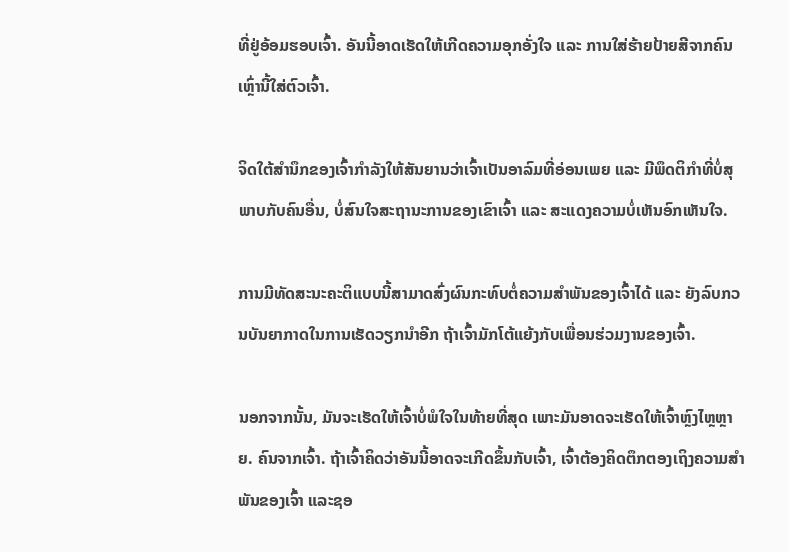ທີ່ຢູ່ອ້ອມຮອບເຈົ້າ. ອັນນີ້ອາດເຮັດໃຫ້ເກີດຄວາມອຸກອັ່ງໃຈ ແລະ ການໃສ່ຮ້າຍປ້າຍສີຈາກຄົນເຫຼົ່ານີ້ໃສ່ຕົວເຈົ້າ.

ຈິດໃຕ້ສຳນຶກຂອງເຈົ້າກຳລັງໃຫ້ສັນຍານວ່າເຈົ້າເປັນອາລົມທີ່ອ່ອນເພຍ ແລະ ມີພຶດຕິກຳທີ່ບໍ່ສຸພາບກັບຄົນອື່ນ, ບໍ່ສົນໃຈສະຖານະການຂອງເຂົາເຈົ້າ ແລະ ສະແດງຄວາມບໍ່ເຫັນອົກເຫັນໃຈ.

ການມີທັດສະນະຄະຕິແບບນີ້ສາມາດສົ່ງຜົນກະທົບຕໍ່ຄວາມສຳພັນຂອງເຈົ້າໄດ້ ແລະ ຍັງລົບກວນບັນຍາກາດໃນການເຮັດວຽກນຳອີກ ຖ້າເຈົ້າມັກໂຕ້ແຍ້ງກັບເພື່ອນຮ່ວມງານຂອງເຈົ້າ.

ນອກຈາກນັ້ນ, ມັນຈະເຮັດໃຫ້ເຈົ້າບໍ່ພໍໃຈໃນທ້າຍທີ່ສຸດ ເພາະມັນອາດຈະເຮັດໃຫ້ເຈົ້າຫຼົງໄຫຼຫຼາຍ. ຄົນຈາກເຈົ້າ. ຖ້າເຈົ້າຄິດວ່າອັນນີ້ອາດຈະເກີດຂຶ້ນກັບເຈົ້າ, ເຈົ້າຕ້ອງຄິດຕຶກຕອງເຖິງຄວາມສຳພັນຂອງເຈົ້າ ແລະຊອ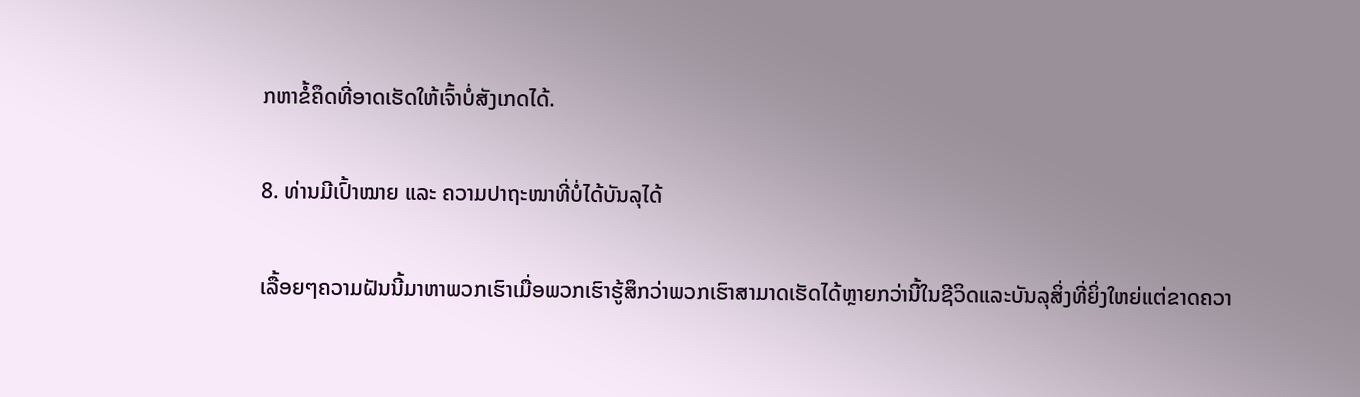ກຫາຂໍ້ຄຶດທີ່ອາດເຮັດໃຫ້ເຈົ້າບໍ່ສັງເກດໄດ້.

8. ທ່ານມີເປົ້າໝາຍ ແລະ ຄວາມປາຖະໜາທີ່ບໍ່ໄດ້ບັນລຸໄດ້

ເລື້ອຍໆຄວາມຝັນນີ້ມາຫາພວກເຮົາເມື່ອພວກເຮົາຮູ້ສຶກວ່າພວກເຮົາສາມາດເຮັດໄດ້ຫຼາຍກວ່ານີ້ໃນຊີວິດແລະບັນລຸສິ່ງທີ່ຍິ່ງໃຫຍ່ແຕ່ຂາດຄວາ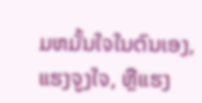ມຫມັ້ນໃຈໃນຕົນເອງ, ແຮງຈູງໃຈ, ຫຼືແຮງ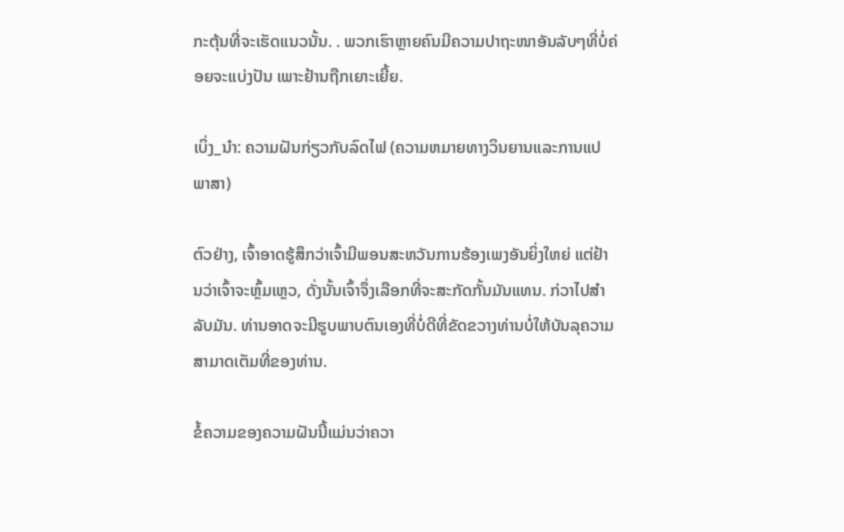ກະຕຸ້ນທີ່ຈະເຮັດແນວນັ້ນ. . ພວກເຮົາຫຼາຍຄົນມີຄວາມປາຖະໜາອັນລັບໆທີ່ບໍ່ຄ່ອຍຈະແບ່ງປັນ ເພາະຢ້ານຖືກເຍາະເຍີ້ຍ.

ເບິ່ງ_ນຳ: ຄວາມຝັນກ່ຽວກັບລົດໄຟ (ຄວາມຫມາຍທາງວິນຍານແລະການແປພາສາ)

ຕົວຢ່າງ, ເຈົ້າອາດຮູ້ສຶກວ່າເຈົ້າມີພອນສະຫວັນການຮ້ອງເພງອັນຍິ່ງໃຫຍ່ ແຕ່ຢ້ານວ່າເຈົ້າຈະຫຼົ້ມເຫຼວ, ດັ່ງນັ້ນເຈົ້າຈຶ່ງເລືອກທີ່ຈະສະກັດກັ້ນມັນແທນ. ກ່ວາໄປສໍາລັບມັນ. ທ່ານອາດຈະມີຮູບພາບຕົນເອງທີ່ບໍ່ດີທີ່ຂັດຂວາງທ່ານບໍ່ໃຫ້ບັນລຸຄວາມສາມາດເຕັມທີ່ຂອງທ່ານ.

ຂໍ້ຄວາມຂອງຄວາມຝັນນີ້ແມ່ນວ່າຄວາ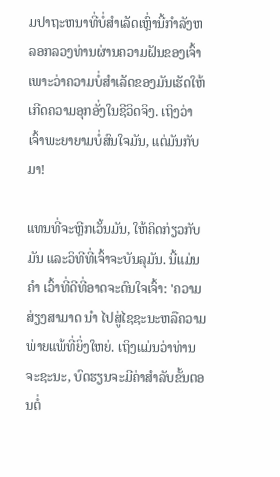ມປາຖະຫນາທີ່ບໍ່ສໍາເລັດເຫຼົ່ານີ້ກໍາລັງຫລອກລວງທ່ານຜ່ານຄວາມຝັນຂອງເຈົ້າເພາະວ່າຄວາມບໍ່ສໍາເລັດຂອງມັນເຮັດໃຫ້ເກີດຄວາມອຸກອັ່ງໃນຊີວິດຈິງ. ເຖິງວ່າເຈົ້າພະຍາຍາມບໍ່ສົນໃຈມັນ, ແຕ່ມັນກັບມາ!

ແທນທີ່ຈະຫຼີກເວັ້ນມັນ, ໃຫ້ຄິດກ່ຽວກັບມັນ ແລະວິທີທີ່ເຈົ້າຈະບັນລຸມັນ. ນີ້ແມ່ນ ຄຳ ເວົ້າທີ່ດີທີ່ອາດຈະດົນໃຈເຈົ້າ: 'ຄວາມສ່ຽງສາມາດ ນຳ ໄປສູ່ໄຊຊະນະຫລືຄວາມພ່າຍແພ້ທີ່ຍິ່ງໃຫຍ່. ເຖິງແມ່ນວ່າທ່ານຈະຊະນະ, ບົດຮຽນຈະມີຄ່າສໍາລັບຂັ້ນຕອນຕໍ່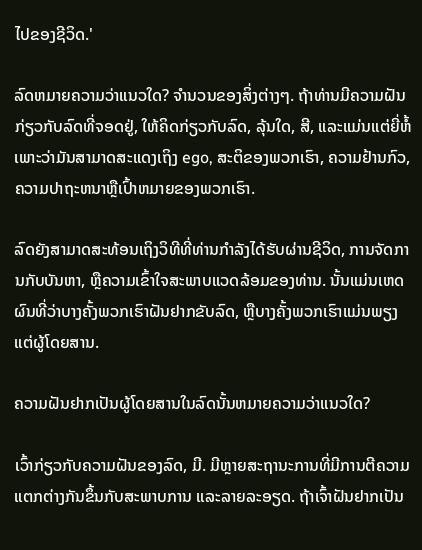ໄປຂອງຊີວິດ.'

ລົດຫມາຍຄວາມວ່າແນວໃດ? ຈໍານວນຂອງສິ່ງຕ່າງໆ. ຖ້າທ່ານມີຄວາມຝັນກ່ຽວກັບລົດທີ່ຈອດຢູ່, ໃຫ້ຄິດກ່ຽວກັບລົດ, ລຸ້ນໃດ, ສີ, ແລະແມ່ນແຕ່ຍີ່ຫໍ້ເພາະວ່າມັນສາມາດສະແດງເຖິງ ego, ສະຕິຂອງພວກເຮົາ, ຄວາມຢ້ານກົວ, ຄວາມປາຖະຫນາຫຼືເປົ້າຫມາຍຂອງພວກເຮົາ.

ລົດຍັງສາມາດສະທ້ອນເຖິງວິທີທີ່ທ່ານກໍາລັງໄດ້ຮັບຜ່ານຊີວິດ, ການຈັດການກັບບັນຫາ, ຫຼືຄວາມເຂົ້າໃຈສະພາບແວດລ້ອມຂອງທ່ານ. ນັ້ນແມ່ນເຫດຜົນທີ່ວ່າບາງຄັ້ງພວກເຮົາຝັນຢາກຂັບລົດ, ຫຼືບາງຄັ້ງພວກເຮົາແມ່ນພຽງແຕ່ຜູ້ໂດຍສານ.

ຄວາມຝັນຢາກເປັນຜູ້ໂດຍສານໃນລົດນັ້ນຫມາຍຄວາມວ່າແນວໃດ?

ເວົ້າກ່ຽວກັບຄວາມຝັນຂອງລົດ, ມີ. ມີຫຼາຍສະຖານະການທີ່ມີການຕີຄວາມແຕກຕ່າງກັນຂຶ້ນກັບສະພາບການ ແລະລາຍລະອຽດ. ຖ້າເຈົ້າຝັນຢາກເປັນ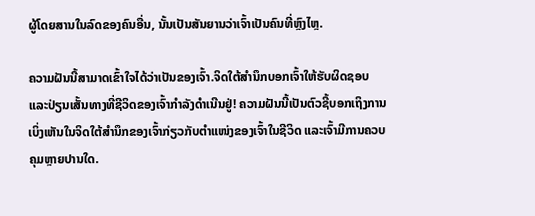ຜູ້ໂດຍສານໃນລົດຂອງຄົນອື່ນ, ນັ້ນເປັນສັນຍານວ່າເຈົ້າເປັນຄົນທີ່ຫຼົງໄຫຼ.

ຄວາມຝັນນີ້ສາມາດເຂົ້າໃຈໄດ້ວ່າເປັນຂອງເຈົ້າ.ຈິດໃຕ້ສຳນຶກບອກເຈົ້າໃຫ້ຮັບຜິດຊອບ ແລະປ່ຽນເສັ້ນທາງທີ່ຊີວິດຂອງເຈົ້າກຳລັງດຳເນີນຢູ່! ຄວາມຝັນນີ້ເປັນຕົວຊີ້ບອກເຖິງການເບິ່ງເຫັນໃນຈິດໃຕ້ສຳນຶກຂອງເຈົ້າກ່ຽວກັບຕຳແໜ່ງຂອງເຈົ້າໃນຊີວິດ ແລະເຈົ້າມີການຄວບຄຸມຫຼາຍປານໃດ.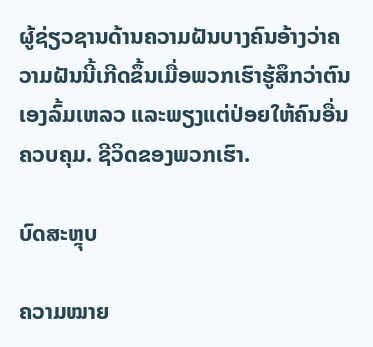ຜູ້ຊ່ຽວຊານດ້ານຄວາມຝັນບາງຄົນອ້າງວ່າຄວາມຝັນນີ້ເກີດຂຶ້ນເມື່ອພວກເຮົາຮູ້ສຶກວ່າຕົນເອງລົ້ມເຫລວ ແລະພຽງແຕ່ປ່ອຍໃຫ້ຄົນອື່ນຄວບຄຸມ. ຊີວິດຂອງພວກເຮົາ.

ບົດສະຫຼຸບ

ຄວາມໝາຍ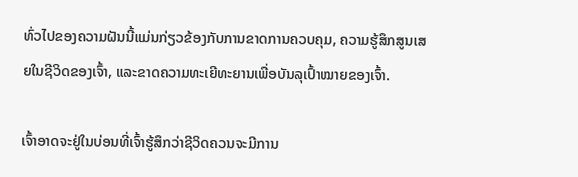ທົ່ວໄປຂອງຄວາມຝັນນີ້ແມ່ນກ່ຽວຂ້ອງກັບການຂາດການຄວບຄຸມ, ຄວາມຮູ້ສຶກສູນເສຍໃນຊີວິດຂອງເຈົ້າ, ແລະຂາດຄວາມທະເຍີທະຍານເພື່ອບັນລຸເປົ້າໝາຍຂອງເຈົ້າ.

ເຈົ້າອາດຈະຢູ່ໃນບ່ອນທີ່ເຈົ້າຮູ້ສຶກວ່າຊີວິດຄວນຈະມີການ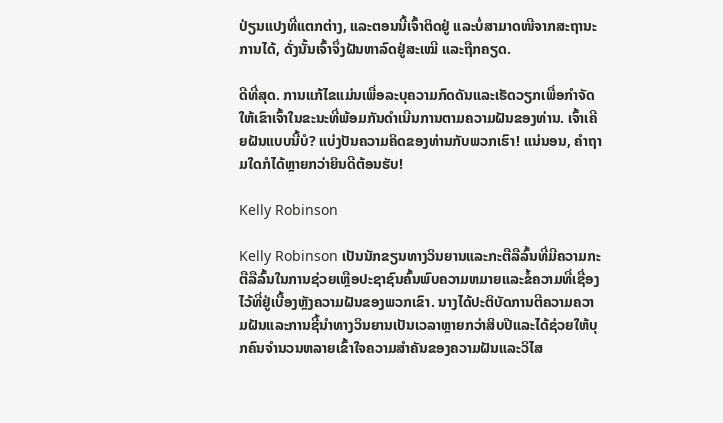ປ່ຽນແປງທີ່ແຕກຕ່າງ, ແລະຕອນນີ້ເຈົ້າຕິດຢູ່ ແລະບໍ່ສາມາດໜີຈາກສະຖານະການໄດ້, ດັ່ງນັ້ນເຈົ້າຈຶ່ງຝັນຫາລົດຢູ່ສະເໝີ ແລະຖືກຄຽດ.

ດີທີ່ສຸດ. ການແກ້ໄຂແມ່ນເພື່ອລະບຸຄວາມກົດດັນແລະເຮັດວຽກເພື່ອກໍາຈັດໃຫ້ເຂົາເຈົ້າໃນຂະນະທີ່ພ້ອມກັນດໍາເນີນການຕາມຄວາມຝັນຂອງທ່ານ. ເຈົ້າເຄີຍຝັນແບບນີ້ບໍ? ແບ່ງປັນຄວາມຄິດຂອງທ່ານກັບພວກເຮົາ! ແນ່ນອນ, ຄຳຖາມໃດກໍໄດ້ຫຼາຍກວ່າຍິນດີຕ້ອນຮັບ!

Kelly Robinson

Kelly Robinson ເປັນນັກຂຽນທາງວິນຍານແລະກະຕືລືລົ້ນທີ່ມີຄວາມກະຕືລືລົ້ນໃນການຊ່ວຍເຫຼືອປະຊາຊົນຄົ້ນພົບຄວາມຫມາຍແລະຂໍ້ຄວາມທີ່ເຊື່ອງໄວ້ທີ່ຢູ່ເບື້ອງຫຼັງຄວາມຝັນຂອງພວກເຂົາ. ນາງໄດ້ປະຕິບັດການຕີຄວາມຄວາມຝັນແລະການຊີ້ນໍາທາງວິນຍານເປັນເວລາຫຼາຍກວ່າສິບປີແລະໄດ້ຊ່ວຍໃຫ້ບຸກຄົນຈໍານວນຫລາຍເຂົ້າໃຈຄວາມສໍາຄັນຂອງຄວາມຝັນແລະວິໄສ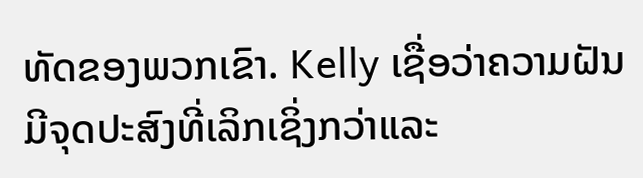ທັດຂອງພວກເຂົາ. Kelly ເຊື່ອວ່າຄວາມຝັນມີຈຸດປະສົງທີ່ເລິກເຊິ່ງກວ່າແລະ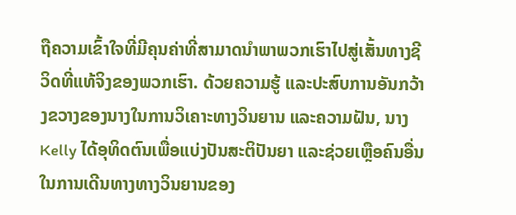ຖືຄວາມເຂົ້າໃຈທີ່ມີຄຸນຄ່າທີ່ສາມາດນໍາພາພວກເຮົາໄປສູ່ເສັ້ນທາງຊີວິດທີ່ແທ້ຈິງຂອງພວກເຮົາ. ດ້ວຍຄວາມຮູ້ ແລະປະສົບການອັນກວ້າງຂວາງຂອງນາງໃນການວິເຄາະທາງວິນຍານ ແລະຄວາມຝັນ, ນາງ Kelly ໄດ້ອຸທິດຕົນເພື່ອແບ່ງປັນສະຕິປັນຍາ ແລະຊ່ວຍເຫຼືອຄົນອື່ນໃນການເດີນທາງທາງວິນຍານຂອງ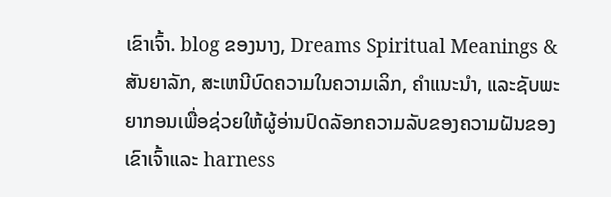ເຂົາເຈົ້າ. blog ຂອງນາງ, Dreams Spiritual Meanings & ສັນຍາລັກ, ສະເຫນີບົດຄວາມໃນຄວາມເລິກ, ຄໍາແນະນໍາ, ແລະຊັບພະຍາກອນເພື່ອຊ່ວຍໃຫ້ຜູ້ອ່ານປົດລັອກຄວາມລັບຂອງຄວາມຝັນຂອງເຂົາເຈົ້າແລະ harness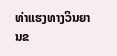ທ່າແຮງທາງວິນຍານຂ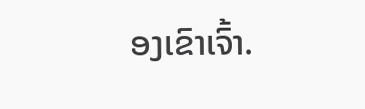ອງເຂົາເຈົ້າ.